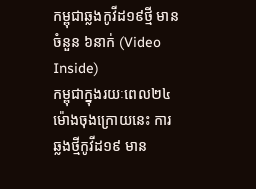កម្ពុជាឆ្លងកូវីដ១៩ថ្មី មានចំនួន ៦នាក់ (Video Inside)
កម្ពុជាក្នុងរយៈពេល២៤ ម៉ោងចុងក្រោយនេះ ការឆ្លងថ្មីកូវីដ១៩ មាន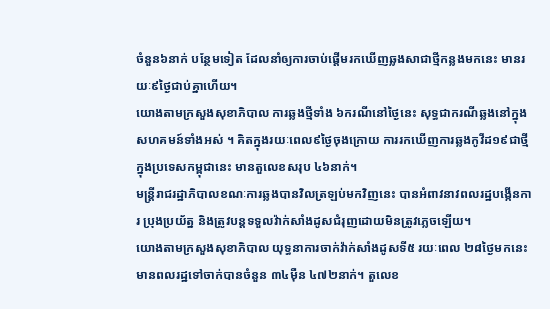ចំនួន៦នាក់ បន្ថែមទៀត ដែលនាំឲ្យការចាប់ផ្តើមរកឃើញឆ្លងសាជាថ្មីកន្លងមកនេះ មានរយៈ៩ថ្ងៃជាប់គ្នាហើយ។
យោងតាមក្រសួងសុខាភិបាល ការឆ្លងថ្មីទាំង ៦ករណីនៅថ្ងៃនេះ សុទ្ធជាករណីឆ្លងនៅក្នុង សហគមន៍ទាំងអស់ ។ គិតក្នុងរយៈពេល៩ថ្ងៃចុងក្រោយ ការរកឃើញការឆ្លងកូវីដ១៩ជាថ្មី ក្នុងប្រទេសកម្ពុជានេះ មានតួលេខសរុប ៤៦នាក់។
មន្ត្រីរាជរដ្ឋាភិបាលខណៈការឆ្លងបានវិលត្រឡប់មកវិញនេះ បានអំពាវនាវពលរដ្ឋបង្កើនការ ប្រុងប្រយ័ត្ន និងត្រូវបន្តទទួលវ៉ាក់សាំងដូសជំរុញដោយមិនត្រូវភ្លេចឡើយ។
យោងតាមក្រសួងសុខាភិបាល យុទ្ធនាការចាក់វ៉ាក់សាំងដូសទី៥ រយៈពេល ២៨ថ្ងៃមកនេះ មានពលរដ្ឋទៅចាក់បានចំនួន ៣៤ម៉ឺន ៤៧២នាក់។ តួលេខ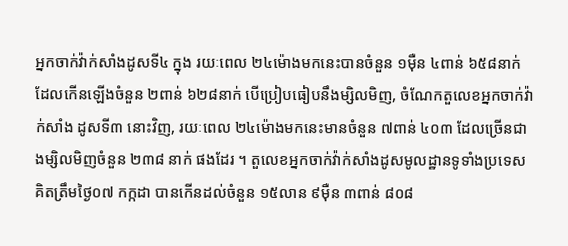អ្នកចាក់វ៉ាក់សាំងដូសទី៤ ក្នុង រយៈពេល ២៤ម៉ោងមកនេះបានចំនួន ១ម៉ឺន ៤ពាន់ ៦៥៨នាក់ ដែលកើនឡើងចំនួន ២ពាន់ ៦២៨នាក់ បើប្រៀបធៀបនឹងម្សិលមិញ, ចំណែកតួលេខអ្នកចាក់វ៉ាក់សាំង ដូសទី៣ នោះវិញ, រយៈពេល ២៤ម៉ោងមកនេះមានចំនួន ៧ពាន់ ៤០៣ ដែលច្រើនជាងម្សិលមិញចំនួន ២៣៨ នាក់ ផងដែរ ។ តួលេខអ្នកចាក់វ៉ាក់សាំងដូសមូលដ្ឋានទូទាំងប្រទេសគិតត្រឹមថ្ងៃ០៧ កក្កដា បានកើនដល់ចំនួន ១៥លាន ៩ម៉ឺន ៣ពាន់ ៨០៨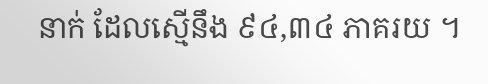នាក់ ដែលស្មើនឹង ៩៤,៣៤ ភាគរយ ។